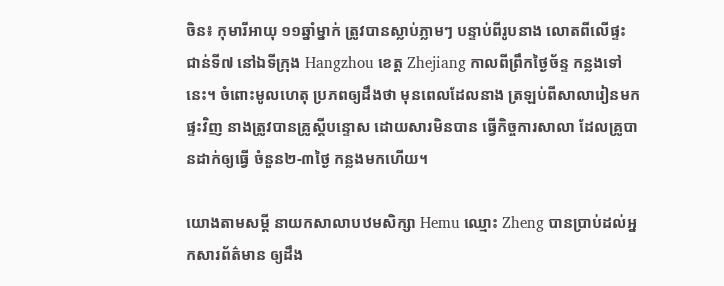ចិន៖ កុមារីអាយុ ១១ឆ្នាំម្នាក់ ត្រូវបានស្លាប់ភ្លាមៗ បន្ទាប់ពីរូបនាង លោតពីលើផ្ទះ ជាន់ទី៧ នៅឯទីក្រុង Hangzhou ខេត្ត Zhejiang កាលពីព្រឹកថ្ងៃច័ន្ទ កន្លងទៅនេះ។ ចំពោះមូលហេតុ ប្រភពឲ្យដឹងថា មុនពេលដែលនាង ត្រឡប់ពីសាលារៀនមកផ្ទះវិញ នាងត្រូវបានគ្រូស្តីបន្ទោស ដោយសារមិនបាន ធ្វើកិច្ចការសាលា ដែលគ្រូបានដាក់ឲ្យធ្វើ ចំនួន២-៣ថ្ងៃ កន្លងមកហើយ។

យោងតាមសម្តី នាយកសាលាបឋមសិក្សា Hemu ឈ្មោះ Zheng បានប្រាប់ដល់អ្នកសារព័ត៌មាន ឲ្យដឹង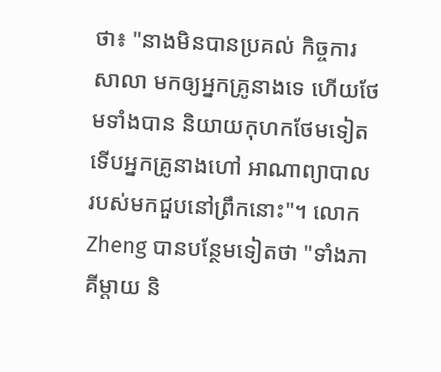ថា៖ "នាងមិនបានប្រគល់ កិច្ចការសាលា មកឲ្យអ្នកគ្រូនាងទេ ហើយថែមទាំងបាន និយាយកុហកថែមទៀត ទើបអ្នកគ្រូនាងហៅ អាណាព្យាបាល របស់មកជួបនៅព្រឹកនោះ"។ លោក Zheng បានបន្ថែមទៀតថា "ទាំងភាគីម្តាយ និ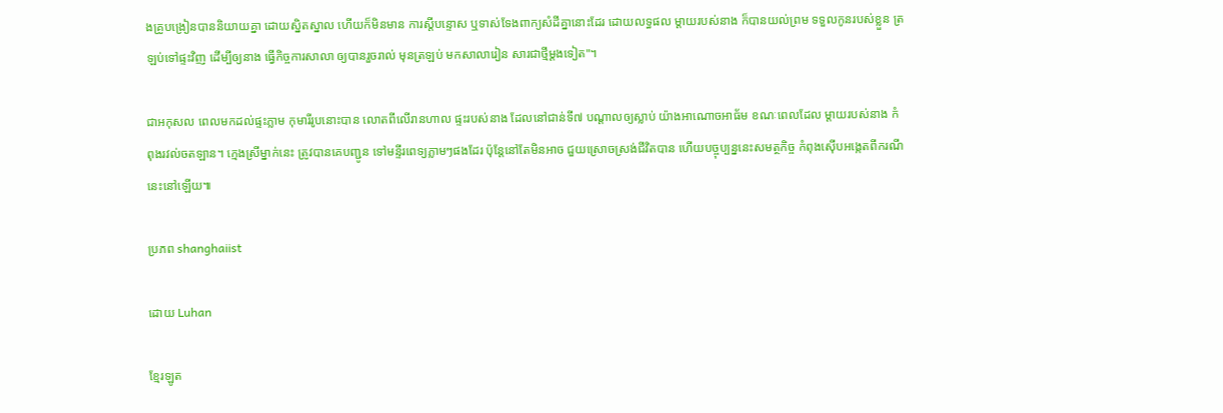ងគ្រូបង្រៀនបាននិយាយគ្នា ដោយស្និតស្នាល ហើយក៏មិនមាន ការស្តីបន្ទោស ឬទាស់ទែងពាក្យសំដីគ្នានោះដែរ ដោយលទ្ធផល ម្តាយរបស់នាង ក៏បានយល់ព្រម ទទួលកូនរបស់ខ្លួន ត្រឡប់ទៅផ្ទះវិញ ដើម្បីឲ្យនាង ធ្វើកិច្ចការសាលា ឲ្យបានរួចរាល់ មុនត្រឡប់ មកសាលារៀន សារជាថ្មីម្តងទៀត"។

ជាអកុសល ពេលមកដល់ផ្ទះភ្លាម កុមារីរូបនោះបាន លោតពីលើរានហាល ផ្ទះរបស់នាង ដែលនៅជាន់ទី៧ បណ្តាលឲ្យស្លាប់ យ៉ាងអាណោចអាធ័ម ខណៈពេលដែល ម្តាយរបស់នាង កំពុងរវល់ចតឡាន។ ក្មេងស្រីម្នាក់នេះ ត្រូវបានគេបញ្ជូន ទៅមន្ទីរពេទ្យភ្លាមៗផងដែរ ប៉ុន្តែនៅតែមិនអាច ជួយស្រោចស្រង់ជីវិតបាន ហើយបច្ចុប្បន្ននេះសមត្ថកិច្ច កំពុងស៊ើបអង្កេតពីករណីនេះនៅឡើយ៕

ប្រភព shanghaiist

ដោយ Luhan

ខ្មែរឡូត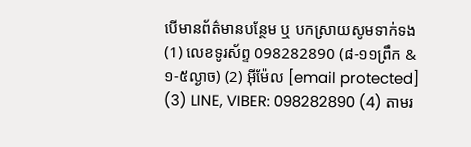បើមានព័ត៌មានបន្ថែម ឬ បកស្រាយសូមទាក់ទង (1) លេខទូរស័ព្ទ 098282890 (៨-១១ព្រឹក & ១-៥ល្ងាច) (2) អ៊ីម៉ែល [email protected] (3) LINE, VIBER: 098282890 (4) តាមរ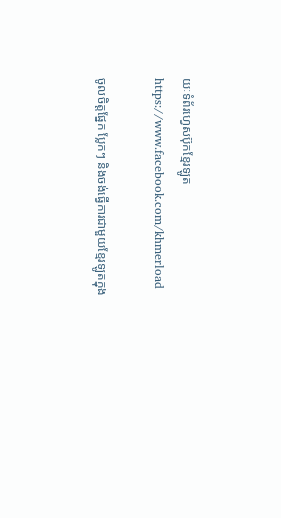យៈទំព័រហ្វេសប៊ុកខ្មែរឡូត https://www.facebook.com/khmerload

ចូលចិត្តផ្នែក ប្លែកៗ និងចង់ធ្វើការជាមួយខ្មែរឡូតក្នុង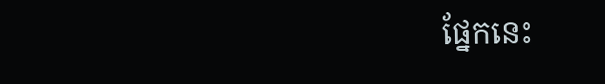ផ្នែកនេះ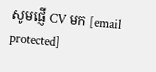សូមផ្ញើ CV មក [email protected]